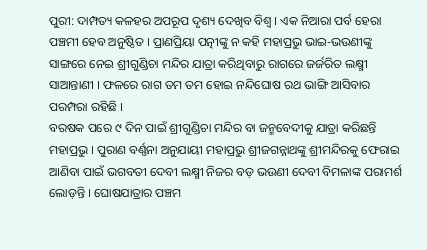ପୁରୀ: ଦାମ୍ପତ୍ୟ କଳହର ଅପରୂପ ଦୃଶ୍ୟ ଦେଖିବ ବିଶ୍ବ । ଏକ ନିଆରା ପର୍ବ ହେରା ପଞ୍ଚମୀ ହେବ ଅନୁଷ୍ଠିତ । ପ୍ରାଣପ୍ରିୟା ପତ୍ନୀଙ୍କୁ ନ କହି ମହାପ୍ରଭୁ ଭାଇ-ଭଉଣୀଙ୍କୁ ସାଙ୍ଗରେ ନେଇ ଶ୍ରୀଗୁଣ୍ଡିଚା ମନ୍ଦିର ଯାତ୍ରା କରିଥିବାରୁ ରାଗରେ ଜର୍ଜରିତ ଲକ୍ଷ୍ମୀ ସାଆନ୍ତାଣୀ । ଫଳରେ ରାଗ ତମ ତମ ହୋଇ ନନ୍ଦିଘୋଷ ରଥ ଭାଙ୍ଗି ଆସିବାର ପରମ୍ପରା ରହିଛି ।
ବରଷକ ପରେ ୯ ଦିନ ପାଇଁ ଶ୍ରୀଗୁଣ୍ଡିଚା ମନ୍ଦିର ବା ଜନ୍ମବେଦୀକୁ ଯାତ୍ରା କରିଛନ୍ତି ମହାପ୍ରଭୁ । ପୁରାଣ ବର୍ଣ୍ଣନା ଅନୁଯାୟୀ ମହାପ୍ରଭୁ ଶ୍ରୀଜଗନ୍ନାଥଙ୍କୁ ଶ୍ରୀମନ୍ଦିରକୁ ଫେରାଇ ଆଣିବା ପାଇଁ ଭଗବତୀ ଦେବୀ ଲକ୍ଷ୍ମୀ ନିଜର ବଡ଼ ଭଉଣୀ ଦେବୀ ବିମଳାଙ୍କ ପରାମର୍ଶ ଲୋଡ଼ନ୍ତି । ଘୋଷଯାତ୍ରାର ପଞ୍ଚମ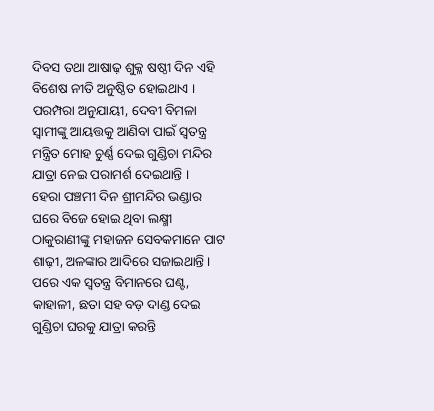ଦିବସ ତଥା ଆଷାଢ଼ ଶୁକ୍ଳ ଷଷ୍ଠୀ ଦିନ ଏହି ବିଶେଷ ନୀତି ଅନୁଷ୍ଠିତ ହୋଇଥାଏ । ପରମ୍ପରା ଅନୁଯାୟୀ, ଦେବୀ ବିମଳା ସ୍ବାମୀଙ୍କୁ ଆୟତ୍ତକୁ ଆଣିବା ପାଇଁ ସ୍ବତନ୍ତ୍ର ମନ୍ତ୍ରିତ ମୋହ ଚୁର୍ଣ୍ଣ ଦେଇ ଗୁଣ୍ଡିଚା ମନ୍ଦିର ଯାତ୍ରା ନେଇ ପରାମର୍ଶ ଦେଇଥାନ୍ତି ।
ହେରା ପଞ୍ଚମୀ ଦିନ ଶ୍ରୀମନ୍ଦିର ଭଣ୍ଡାର ଘରେ ବିଜେ ହୋଇ ଥିବା ଲକ୍ଷ୍ମୀ ଠାକୁରାଣୀଙ୍କୁ ମହାଜନ ସେବକମାନେ ପାଟ ଶାଢ଼ୀ, ଅଳଙ୍କାର ଆଦିରେ ସଜାଇଥାନ୍ତି । ପରେ ଏକ ସ୍ବତନ୍ତ୍ର ବିମାନରେ ଘଣ୍ଟ, କାହାଳୀ, ଛତା ସହ ବଡ଼ ଦାଣ୍ଡ ଦେଇ ଗୁଣ୍ଡିଚା ଘରକୁ ଯାତ୍ରା କରନ୍ତି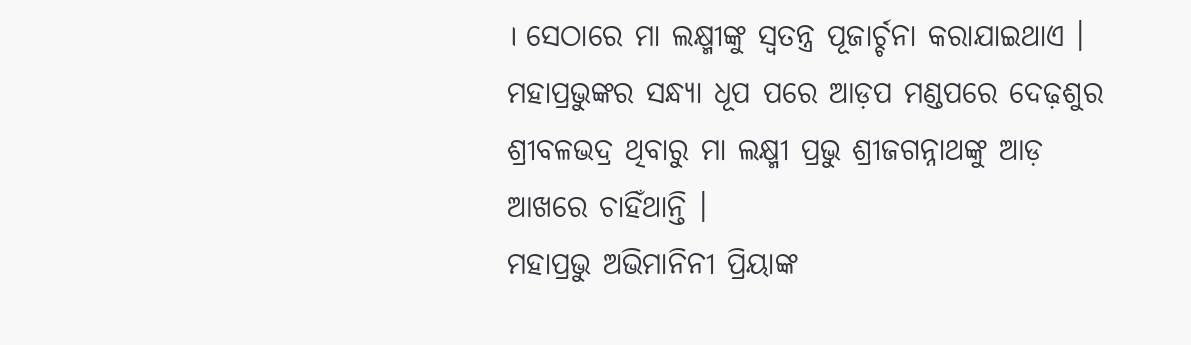। ସେଠାରେ ମା ଲକ୍ଷ୍ମୀଙ୍କୁ ସ୍ବତନ୍ତ୍ର ପୂଜାର୍ଚ୍ଚନା କରାଯାଇଥାଏ । ମହାପ୍ରଭୁଙ୍କର ସନ୍ଧ୍ୟା ଧୂପ ପରେ ଆଡ଼ପ ମଣ୍ଡପରେ ଦେଢ଼ଶୁର ଶ୍ରୀବଳଭଦ୍ର ଥିବାରୁ ମା ଲକ୍ଷ୍ମୀ ପ୍ରଭୁ ଶ୍ରୀଜଗନ୍ନାଥଙ୍କୁ ଆଡ଼ ଆଖରେ ଚାହିଁଥାନ୍ତି ।
ମହାପ୍ରଭୁ ଅଭିମାନିନୀ ପ୍ରିୟାଙ୍କ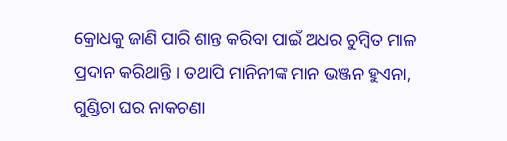କ୍ରୋଧକୁ ଜାଣି ପାରି ଶାନ୍ତ କରିବା ପାଇଁ ଅଧର ଚୁମ୍ବିତ ମାଳ ପ୍ରଦାନ କରିଥାନ୍ତି । ତଥାପି ମାନିନୀଙ୍କ ମାନ ଭଞ୍ଜନ ହୁଏନା, ଗୁଣ୍ଡିଚା ଘର ନାକଚଣା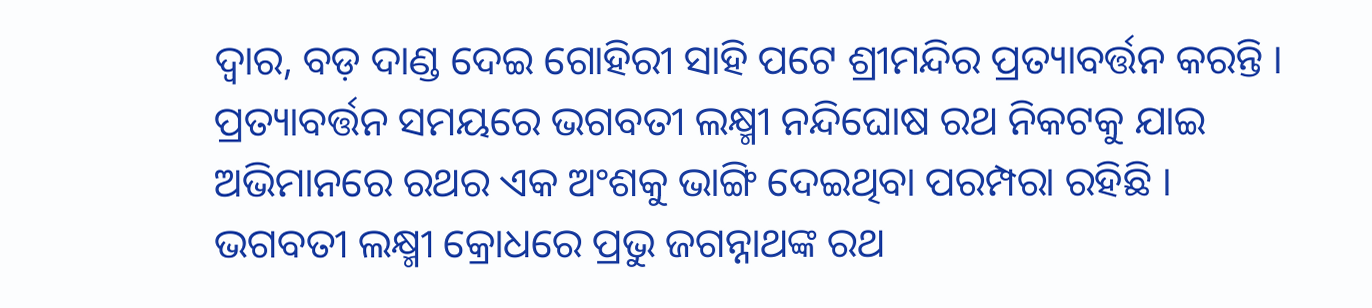ଦ୍ବାର, ବଡ଼ ଦାଣ୍ଡ ଦେଇ ଗୋହିରୀ ସାହି ପଟେ ଶ୍ରୀମନ୍ଦିର ପ୍ରତ୍ୟାବର୍ତ୍ତନ କରନ୍ତି । ପ୍ରତ୍ୟାବର୍ତ୍ତନ ସମୟରେ ଭଗବତୀ ଲକ୍ଷ୍ମୀ ନନ୍ଦିଘୋଷ ରଥ ନିକଟକୁ ଯାଇ ଅଭିମାନରେ ରଥର ଏକ ଅଂଶକୁ ଭାଙ୍ଗି ଦେଇଥିବା ପରମ୍ପରା ରହିଛି । ଭଗବତୀ ଲକ୍ଷ୍ମୀ କ୍ରୋଧରେ ପ୍ରଭୁ ଜଗନ୍ନାଥଙ୍କ ରଥ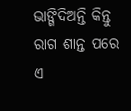ଭାଙ୍ଗିଦିଅନ୍ତି କିନ୍ତୁ ରାଗ ଶାନ୍ତ ପରେ ଏ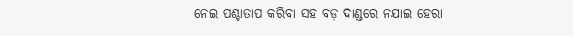ନେଇ ପଶ୍ଚାତାପ କରିବା ସହ ବଡ଼ ଦାଣ୍ଡରେ ନଯାଇ ହେରା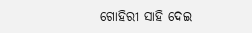ଗୋହିରୀ ସାହି ଦେଇ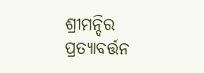ଶ୍ରୀମନ୍ଦିର ପ୍ରତ୍ୟାବର୍ତ୍ତନ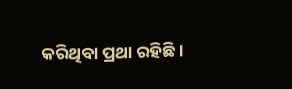କରିଥିବା ପ୍ରଥା ରହିଛି ।